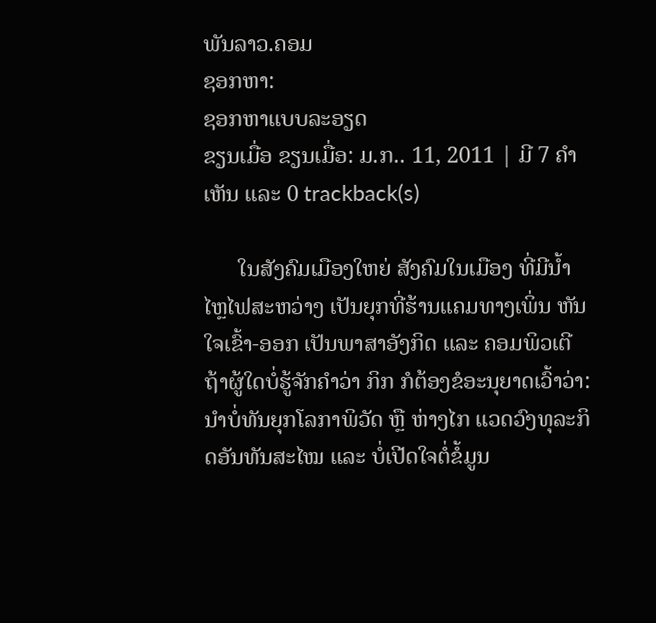ພັນລາວ.ຄອມ
ຊອກຫາ:
ຊອກຫາແບບລະອຽດ
ຂຽນເມື່ອ ຂຽນເມື່ອ: ມ.ກ.. 11, 2011 | ມີ 7 ຄຳເຫັນ ແລະ 0 trackback(s)

      ໃນສັງຄົມເມືອງໃຫຍ່ ສັງຄົມໃນເມືອງ ທີ່ມີນ້ຳໄຫຼໄຟສະຫວ່າງ ເປັນຍຸກທີ່ຮ້ານແຄມທາງເພິ່ນ ຫັນໃຈເຂົ້າ-ອອກ ເປັນພາສາອັງກິດ ແລະ ຄອມພິວເຕີ ຖ້າຜູ້ໃດບໍ່ຮູ້ຈັກຄຳວ່າ ກິກ ກໍຕ້ອງຂໍອະນຸຍາດເວົ້າວ່າ: ນຳບໍ່ທັນຍຸກໂລກາພິວັດ ຫຼື ຫ່າງໄກ ແວດວົງທຸລະກິດອັນທັນສະໄໝ ແລະ ບໍ່ເປີດໃຈຕໍ່ຂໍ້ມູນ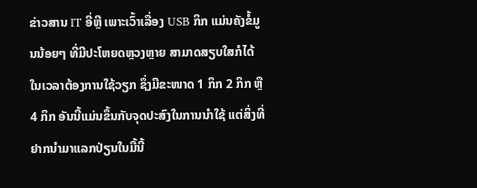ຂ່າວສານ IT ອີ່ຫຼີ ເພາະເວົ້າເລື່ອງ USB ກິກ ແມ່ນຄັງຂໍ້ມູນນ້ອຍໆ ທີ່ມີປະໂຫຍດຫຼວງຫຼາຍ ສາມາດສຽບໃສກໍໄດ້ ໃນເວລາຕ້ອງການໃຊ້ວຽກ ຊຶ່ງມີຂະໜາດ 1 ກິກ 2 ກິກ ຫຼື 4 ກິກ ອັນນີ້ແມ່ນຂຶ້ນກັບຈຸດປະສົງໃນການນຳໃຊ້ ແຕ່ສິ່ງທີ່ຢາກນຳມາແລກປ່ຽນໃນມື້ນີ້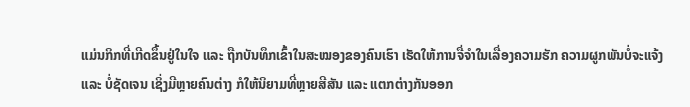ແມ່ນກິກທີ່ເກີດຂຶ້ນຢູ່ໃນໃຈ ແລະ ຖືກບັນທຶກເຂົ້າໃນສະໝອງຂອງຄົນເຮົາ ເຮັດໃຫ້ການຈື່ຈຳໃນເລື່ອງຄວາມຮັກ ຄວາມຜູກພັນບໍ່ຈະແຈ້ງ ແລະ ບໍ່ຊັດເຈນ ເຊິ່ງມີຫຼາຍຄົນຕ່າງ ກໍໃຫ້ນິຍາມທີ່ຫຼາຍສີສັນ ແລະ ແຕກຕ່າງກັນອອກ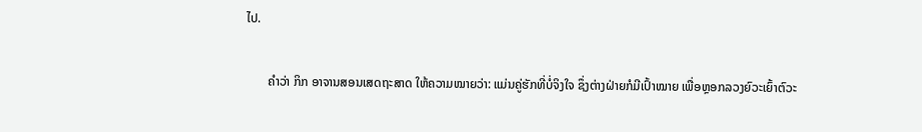ໄປ.

       ຄຳວ່າ ກິກ ອາຈານສອນເສດຖະສາດ ໃຫ້ຄວາມໝາຍວ່າ: ແມ່ນຄູ່ຮັກທີ່ບໍ່ຈິງໃຈ ຊຶ່ງຕ່າງຝ່າຍກໍມີເປົ້າໝາຍ ເພື່ອຫຼອກລວງຍົວະເຍົ້າຕົວະ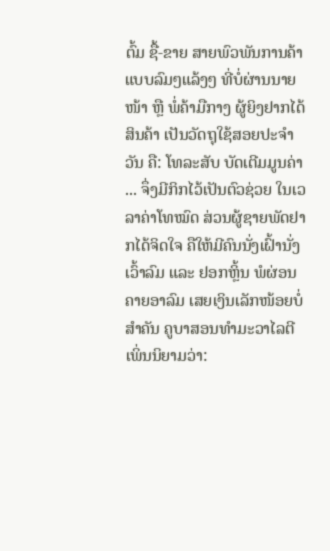ຕົ້ມ ຊື້-ຂາຍ ສາຍພົວພັນການຄ້າແບບລົມໆແລ້ງໆ ທີ່ບໍ່ຜ່ານນາຍໜ້າ ຫຼື ພໍ່ຄ້າມືກາງ ຜູ້ຍິງຢາກໄດ້ສິນຄ້າ ເປັນວັດຖຸໃຊ້ສອຍປະຈຳວັນ ຄື: ໂທລະສັບ ບັດເຕີມມູນຄ່າ ... ຈຶ່ງມີກິກໄວ້ເປັນຕົວຊ່ວຍ ໃນເວລາຄ່າໂທໝົດ ສ່ວນຜູ້ຊາຍພັດຢາກໄດ້ຈິດໃຈ ຄືໃຫ້ມີຄົນນັ່ງເຝົ້ານັ່ງເວົ້າລົມ ແລະ ຢອກຫຼິ້ນ ພໍຜ່ອນຄາຍອາລົມ ເສຍເງິນເລັກໜ້ອຍບໍ່ສຳຄັນ ຄູບາສອນທຳມະວາໄລຕີ ເພິ່ນນິຍາມວ່າ: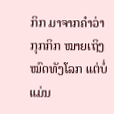ກິກ ມາຈາກຄຳວ່າ ກຸກກິກ ໝາຍເຖິງໝົດທັງໂລກ ແຕ່ບໍ່ແມ່ນ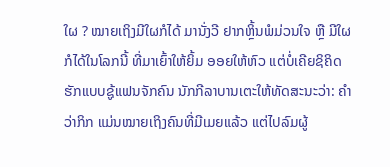ໃຜ ? ໝາຍເຖິງມີໃຜກໍໄດ້ ມານັ່ງວີ ຢາກຫຼິ້ນພໍມ່ວນໃຈ ຫຼື ມີໃຜກໍໄດ້ໃນໂລກນີ້ ທີ່ມາເຍົ້າໃຫ້ຍິ້ມ ອອຍໃຫ້ຫົວ ແຕ່ບໍ່ເຄີຍຊິຄິດຮັກແບບຊູ້ແຟນຈັກຄົນ ນັກກີລາບານເຕະໃຫ້ທັດສະນະວ່າ: ຄຳວ່າກິກ ແມ່ນໝາຍເຖິງຄົນທີ່ມີເມຍແລ້ວ ແຕ່ໄປລົມຜູ້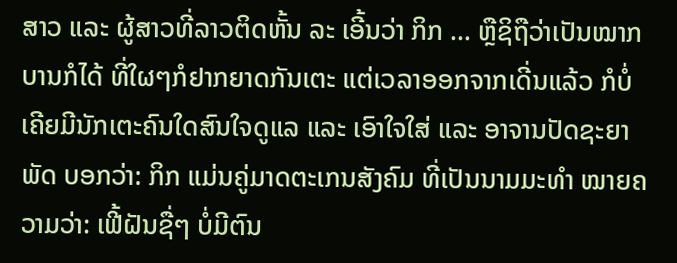ສາວ ແລະ ຜູ້ສາວທີ່ລາວຕິດຫັ້ນ ລະ ເອີ້ນວ່າ ກິກ ... ຫຼືຊິຖືວ່າເປັນໝາກບານກໍໄດ້ ທີ່ໃຜໆກໍຢາກຍາດກັນເຕະ ແຕ່ເວລາອອກຈາກເດີ່ນແລ້ວ ກໍບໍ່ເຄີຍມີນັກເຕະຄົນໃດສົນໃຈດູແລ ແລະ ເອົາໃຈໃສ່ ແລະ ອາຈານປັດຊະຍາພັດ ບອກວ່າ: ກິກ ແມ່ນຄູ່ມາດຕະເກນສັງຄົມ ທີ່ເປັນນາມມະທຳ ໝາຍຄວາມວ່າ: ເຟີ້ຝັນຊື່ໆ ບໍ່ມີຕົນ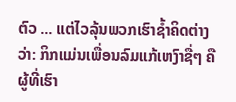ຕົວ ... ແຕ່ໄວລຸ້ນພວກເຮົາຊ້ຳຄິດຕ່າງວ່າ: ກິກແມ່ນເພື່ອນລົມແກ້ເຫງົາຊື່ໆ ຄືຜູ້ທີ່ເຮົາ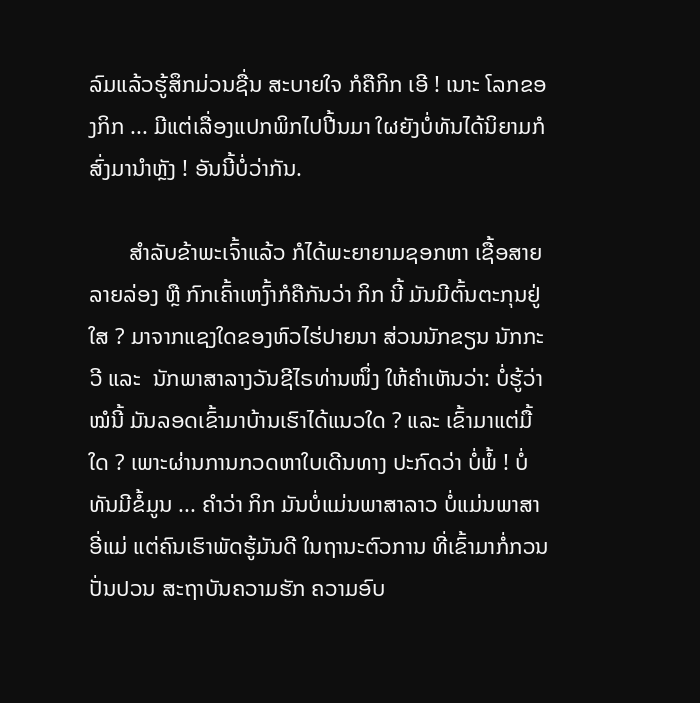ລົມແລ້ວຮູ້ສຶກມ່ວນຊື່ນ ສະບາຍໃຈ ກໍຄືກິກ ເອີ ! ເນາະ ໂລກຂອງກິກ ... ມີແຕ່ເລື່ອງແປກພິກໄປປີ້ນມາ ໃຜຍັງບໍ່ທັນໄດ້ນິຍາມກໍສົ່ງມານຳຫຼັງ ! ອັນນີ້ບໍ່ວ່າກັນ.

       ສຳລັບຂ້າພະເຈົ້າແລ້ວ ກໍໄດ້ພະຍາຍາມຊອກຫາ ເຊື້ອສາຍລາຍລ່ອງ ຫຼື ກົກເຄົ້າເຫງົ້າກໍຄືກັນວ່າ ກິກ ນີ້ ມັນມີຕົ້ນຕະກຸນຢູ່ໃສ ? ມາຈາກແຊງໃດຂອງຫົວໄຮ່ປາຍນາ ສ່ວນນັກຂຽນ ນັກກະວີ ແລະ  ນັກພາສາລາງວັນຊີໄຣທ່ານໜຶ່ງ ໃຫ້ຄຳເຫັນວ່າ: ບໍ່ຮູ້ວ່າ ໝໍນີ້ ມັນລອດເຂົ້າມາບ້ານເຮົາໄດ້ແນວໃດ ? ແລະ ເຂົ້າມາແຕ່ມື້ໃດ ? ເພາະຜ່ານການກວດຫາໃບເດີນທາງ ປະກົດວ່າ ບໍ່ພໍ້ ! ບໍ່ທັນມີຂໍ້ມູນ ... ຄຳວ່າ ກິກ ມັນບໍ່ແມ່ນພາສາລາວ ບໍ່ແມ່ນພາສາອີ່ແມ່ ແຕ່ຄົນເຮົາພັດຮູ້ມັນດີ ໃນຖານະຕົວການ ທີ່ເຂົ້າມາກໍ່ກວນປັ່ນປວນ ສະຖາບັນຄວາມຮັກ ຄວາມອົບ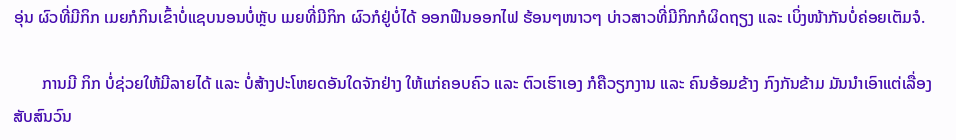ອຸ່ນ ຜົວທີ່ມີກິກ ເມຍກໍກິນເຂົ້າບໍ່ແຊບນອນບໍ່ຫຼັບ ເມຍທີ່ມີກິກ ຜົວກໍຢູ່ບໍ່ໄດ້ ອອກຟືນອອກໄຟ ຮ້ອນໆໜາວໆ ບ່າວສາວທີ່ມີກິກກໍຜິດຖຽງ ແລະ ເບິ່ງໜ້າກັນບໍ່ຄ່ອຍເຕັມຈໍ.

       ການມີ ກິກ ບໍ່ຊ່ວຍໃຫ້ມີລາຍໄດ້ ແລະ ບໍ່ສ້າງປະໂຫຍດອັນໃດຈັກຢ່າງ ໃຫ້ແກ່ຄອບຄົວ ແລະ ຕົວເຮົາເອງ ກໍຄືວຽກງານ ແລະ ຄົນອ້ອມຂ້າງ ກົງກັນຂ້າມ ມັນນຳເອົາແຕ່ເລື່ອງສັບສົນວົນ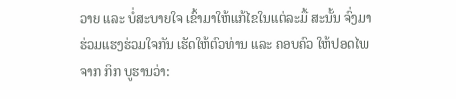ວາຍ ແລະ ບໍ່ສະບາຍໃຈ ເຂົ້າມາໃຫ້ແກ້ໄຂໃນແຕ່ລະມື້ ສະນັ້ນ ຈົ່ງມາຮ່ວມແຮງຮ່ວມໃຈກັນ ເຮັດໃຫ້ຕົວທ່ານ ແລະ ຄອບຄົວ ໃຫ້ປອດໄພຈາກ ກິກ ບູຮານວ່າ: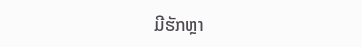ມີຮັກຫຼາ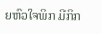ຍຫົວໃຈພິກ ມີກິກ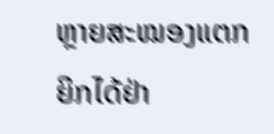ຫຼາຍສະໝອງແຕກ ຍິກໄດ້ຢ່າ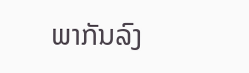ພາກັນລົງ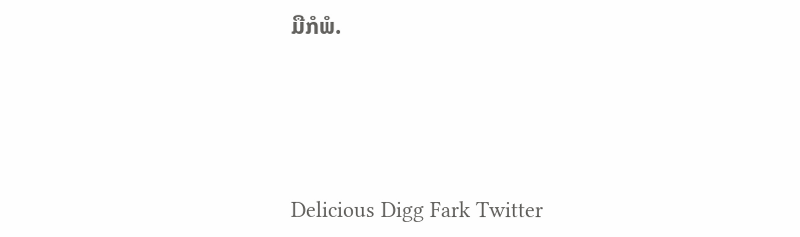ມືກໍພໍ.





Delicious Digg Fark Twitter